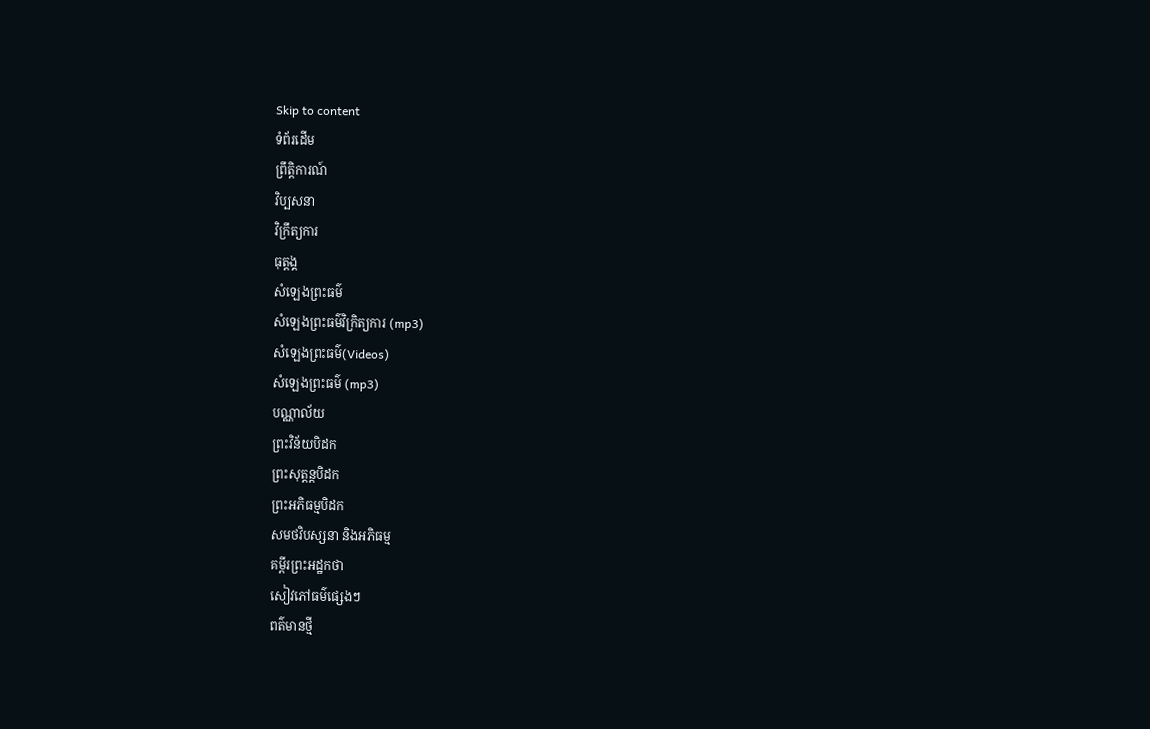Skip to content
ទំព័រដើម
ព្រឹត្តិការណ៍
វិប្បសនា
វិក្រឹត្យការ
ធុត្តង្គ
សំឡេងព្រះធម៌
សំឡេងព្រះធម៌វិក្រិត្យការ (mp3)
សំឡេងព្រះធម៌(Videos)
សំឡេងព្រះធម៌ (mp3)
បណ្ណាល័យ
ព្រះវិន័យបិដក
ព្រះសុត្តន្តបិដក
ព្រះអភិធម្មបិដក
សមថវិបស្សនា និងអភិធម្ម
គម្ពីរព្រះអដ្ឋកថា
សៀវភៅធម៌ផ្សេងៗ
ពត៌មានថ្មី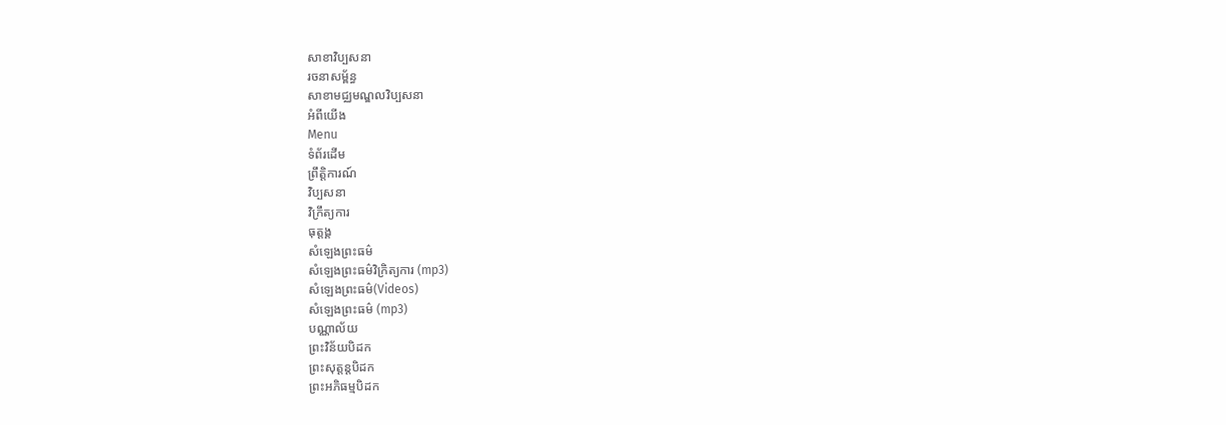សាខាវិប្បសនា
រចនាសម្ព័ន្ធ
សាខាមជ្ឈមណ្ឌលវិប្បសនា
អំពីយើង
Menu
ទំព័រដើម
ព្រឹត្តិការណ៍
វិប្បសនា
វិក្រឹត្យការ
ធុត្តង្គ
សំឡេងព្រះធម៌
សំឡេងព្រះធម៌វិក្រិត្យការ (mp3)
សំឡេងព្រះធម៌(Videos)
សំឡេងព្រះធម៌ (mp3)
បណ្ណាល័យ
ព្រះវិន័យបិដក
ព្រះសុត្តន្តបិដក
ព្រះអភិធម្មបិដក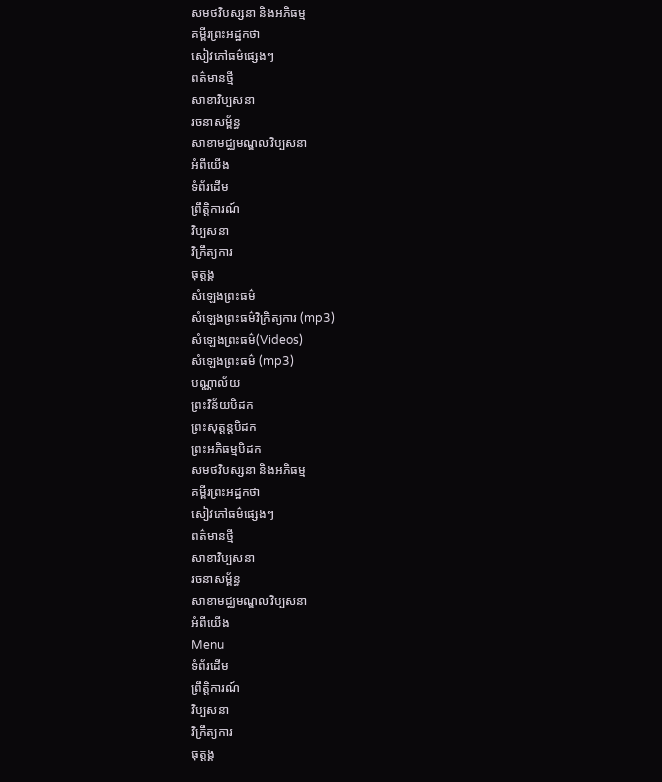សមថវិបស្សនា និងអភិធម្ម
គម្ពីរព្រះអដ្ឋកថា
សៀវភៅធម៌ផ្សេងៗ
ពត៌មានថ្មី
សាខាវិប្បសនា
រចនាសម្ព័ន្ធ
សាខាមជ្ឈមណ្ឌលវិប្បសនា
អំពីយើង
ទំព័រដើម
ព្រឹត្តិការណ៍
វិប្បសនា
វិក្រឹត្យការ
ធុត្តង្គ
សំឡេងព្រះធម៌
សំឡេងព្រះធម៌វិក្រិត្យការ (mp3)
សំឡេងព្រះធម៌(Videos)
សំឡេងព្រះធម៌ (mp3)
បណ្ណាល័យ
ព្រះវិន័យបិដក
ព្រះសុត្តន្តបិដក
ព្រះអភិធម្មបិដក
សមថវិបស្សនា និងអភិធម្ម
គម្ពីរព្រះអដ្ឋកថា
សៀវភៅធម៌ផ្សេងៗ
ពត៌មានថ្មី
សាខាវិប្បសនា
រចនាសម្ព័ន្ធ
សាខាមជ្ឈមណ្ឌលវិប្បសនា
អំពីយើង
Menu
ទំព័រដើម
ព្រឹត្តិការណ៍
វិប្បសនា
វិក្រឹត្យការ
ធុត្តង្គ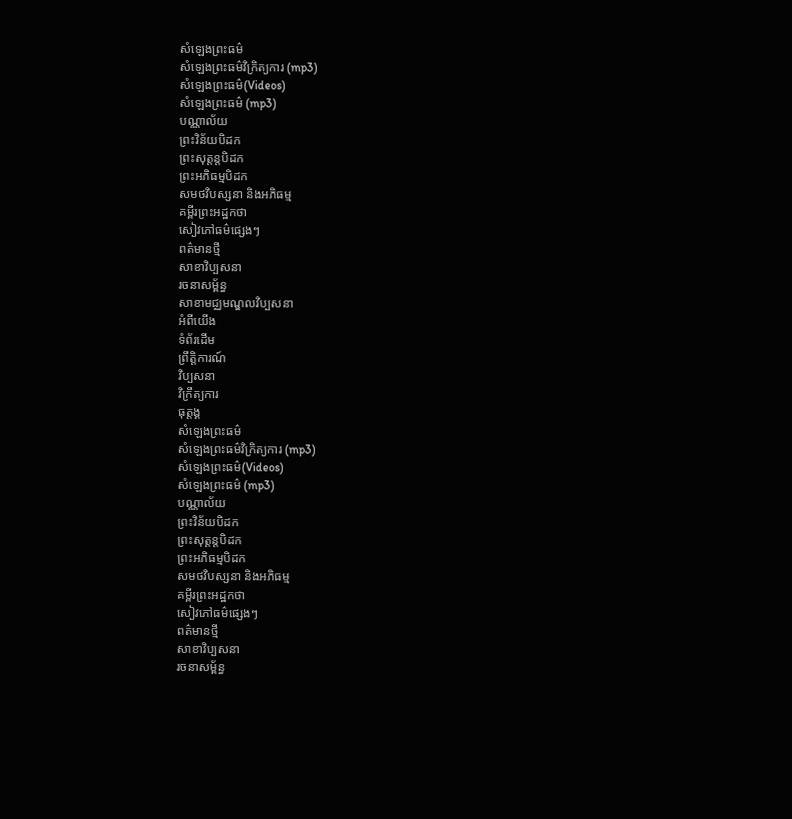សំឡេងព្រះធម៌
សំឡេងព្រះធម៌វិក្រិត្យការ (mp3)
សំឡេងព្រះធម៌(Videos)
សំឡេងព្រះធម៌ (mp3)
បណ្ណាល័យ
ព្រះវិន័យបិដក
ព្រះសុត្តន្តបិដក
ព្រះអភិធម្មបិដក
សមថវិបស្សនា និងអភិធម្ម
គម្ពីរព្រះអដ្ឋកថា
សៀវភៅធម៌ផ្សេងៗ
ពត៌មានថ្មី
សាខាវិប្បសនា
រចនាសម្ព័ន្ធ
សាខាមជ្ឈមណ្ឌលវិប្បសនា
អំពីយើង
ទំព័រដើម
ព្រឹត្តិការណ៍
វិប្បសនា
វិក្រឹត្យការ
ធុត្តង្គ
សំឡេងព្រះធម៌
សំឡេងព្រះធម៌វិក្រិត្យការ (mp3)
សំឡេងព្រះធម៌(Videos)
សំឡេងព្រះធម៌ (mp3)
បណ្ណាល័យ
ព្រះវិន័យបិដក
ព្រះសុត្តន្តបិដក
ព្រះអភិធម្មបិដក
សមថវិបស្សនា និងអភិធម្ម
គម្ពីរព្រះអដ្ឋកថា
សៀវភៅធម៌ផ្សេងៗ
ពត៌មានថ្មី
សាខាវិប្បសនា
រចនាសម្ព័ន្ធ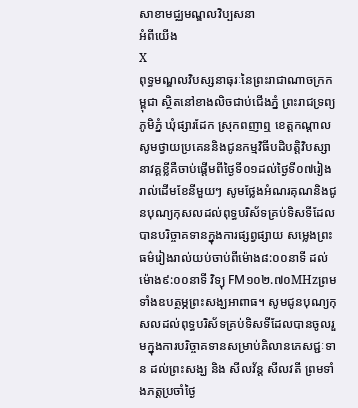សាខាមជ្ឈមណ្ឌលវិប្បសនា
អំពីយើង
X
ពុទ្ធមណ្ឌលវិបស្សនាធុរៈនៃព្រះរាជាណាចក្រកម្ពុជា ស្ថិតនៅខាងលិចជាប់ជើងភ្នំ ព្រះរាជទ្រព្យ ភូមិភ្នំ ឃុំផ្សារដែក ស្រុកពញាឮ ខេត្តកណ្តាល សូមថ្វាយប្រគេននិងជូនកម្មវិធីបដិបត្តិវិបស្សានាវគ្គខ្លីគឺចាប់ផ្តើមពីថ្ងៃទី០១ដល់ថ្ងៃទី០៧រៀងរាល់ដើមខែនីមួយៗ សូមថ្លែងអំណរគុណនិងជូនបុណ្យកុសលដល់ពុទ្ធបរិស័ទគ្រប់ទិសទីដែលបានបរិច្ចាគទានក្នុងការផ្សព្វផ្សាយ សម្លេងព្រះធម៌រៀងរាល់យប់ចាប់ពីម៉ោង៨:០០នាទី ដល់ ម៉ោង៩:០០នាទី វិទ្យុ FM១០២.៧០MHzព្រមទាំងឧបត្ថម្ភព្រះសង្ឃអាពាធ។ សូមជូនបុណ្យកុសលដល់ពុទ្ធបរិស័ទគ្រប់ទិសទីដែលបានចូលរួមក្នុងការបរិច្ចាគទានសម្រាប់គិលានភេសជ្ជៈទាន ដល់ព្រះសង្ឃ និង សីលវ័ន្ត សីលវតី ព្រមទាំងភត្តប្រចាំថ្ងៃ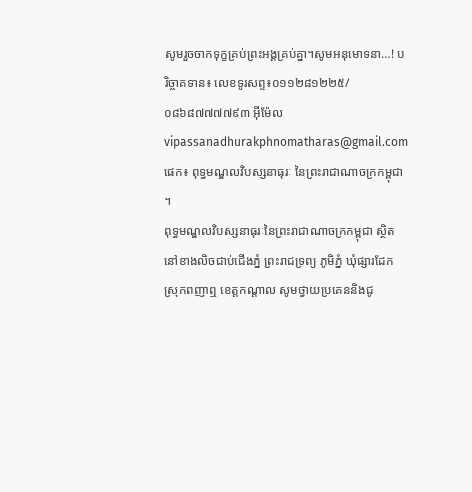សូមរួចចាកទុក្ខគ្រប់ព្រះអង្គគ្រប់គ្នា។សូមអនុមោទនា…! បរិច្ចាគទាន៖ លេខទូរសព្ទ៖០១១២៨១២២៥/០៨៦៨៧៧៧៧៩៣ អ៊ីម៉ែលvipassanadhurakphnomatharas@gmail.com ផេក៖ ពុទ្ធមណ្ឌលវិបស្សនាធុរៈ នៃព្រះរាជាណាចក្រកម្ពុជា ។
ពុទ្ធមណ្ឌលវិបស្សនាធុរៈនៃព្រះរាជាណាចក្រកម្ពុជា ស្ថិតនៅខាងលិចជាប់ជើងភ្នំ ព្រះរាជទ្រព្យ ភូមិភ្នំ ឃុំផ្សារដែក ស្រុកពញាឮ ខេត្តកណ្តាល សូមថ្វាយប្រគេននិងជូ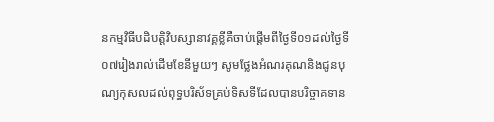នកម្មវិធីបដិបត្តិវិបស្សានាវគ្គខ្លីគឺចាប់ផ្តើមពីថ្ងៃទី០១ដល់ថ្ងៃទី០៧រៀងរាល់ដើមខែនីមួយៗ សូមថ្លែងអំណរគុណនិងជូនបុណ្យកុសលដល់ពុទ្ធបរិស័ទគ្រប់ទិសទីដែលបានបរិច្ចាគទាន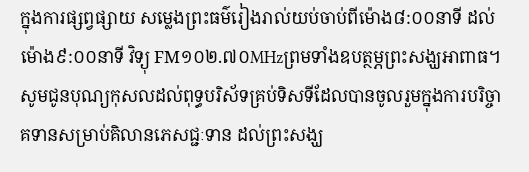ក្នុងការផ្សព្វផ្សាយ សម្លេងព្រះធម៌រៀងរាល់យប់ចាប់ពីម៉ោង៨:០០នាទី ដល់ ម៉ោង៩:០០នាទី វិទ្យុ FM១០២.៧០MHzព្រមទាំងឧបត្ថម្ភព្រះសង្ឃអាពាធ។ សូមជូនបុណ្យកុសលដល់ពុទ្ធបរិស័ទគ្រប់ទិសទីដែលបានចូលរួមក្នុងការបរិច្ចាគទានសម្រាប់គិលានភេសជ្ជៈទាន ដល់ព្រះសង្ឃ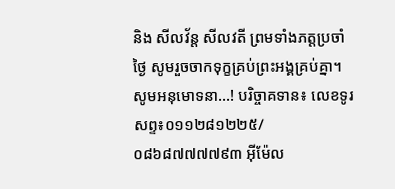និង សីលវ័ន្ត សីលវតី ព្រមទាំងភត្តប្រចាំថ្ងៃ សូមរួចចាកទុក្ខគ្រប់ព្រះអង្គគ្រប់គ្នា។សូមអនុមោទនា…! បរិច្ចាគទាន៖ លេខទូរសព្ទ៖០១១២៨១២២៥/០៨៦៨៧៧៧៧៩៣ អ៊ីម៉ែល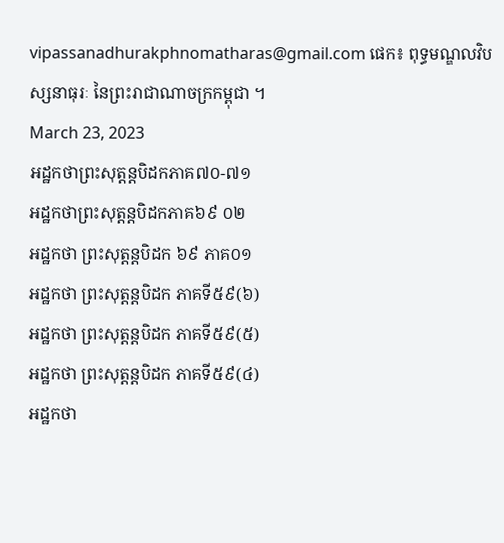vipassanadhurakphnomatharas@gmail.com ផេក៖ ពុទ្ធមណ្ឌលវិបស្សនាធុរៈ នៃព្រះរាជាណាចក្រកម្ពុជា ។
March 23, 2023
អដ្ឋកថាព្រះសុត្តន្តបិដកភាគ៧០-៧១
អដ្ឋកថាព្រះសុត្តន្តបិដកភាគ៦៩ ០២
អដ្ឋកថា ព្រះសុត្តន្តបិដក ៦៩ ភាគ០១
អដ្ឋកថា ព្រះសុត្តន្តបិដក ភាគទី៥៩(៦)
អដ្ឋកថា ព្រះសុត្តន្តបិដក ភាគទី៥៩(៥)
អដ្ឋកថា ព្រះសុត្តន្តបិដក ភាគទី៥៩(៤)
អដ្ឋកថា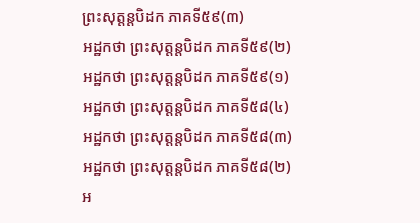ព្រះសុត្តន្តបិដក ភាគទី៥៩(៣)
អដ្ឋកថា ព្រះសុត្តន្តបិដក ភាគទី៥៩(២)
អដ្ឋកថា ព្រះសុត្តន្តបិដក ភាគទី៥៩(១)
អដ្ឋកថា ព្រះសុត្តន្តបិដក ភាគទី៥៨(៤)
អដ្ឋកថា ព្រះសុត្តន្តបិដក ភាគទី៥៨(៣)
អដ្ឋកថា ព្រះសុត្តន្តបិដក ភាគទី៥៨(២)
អ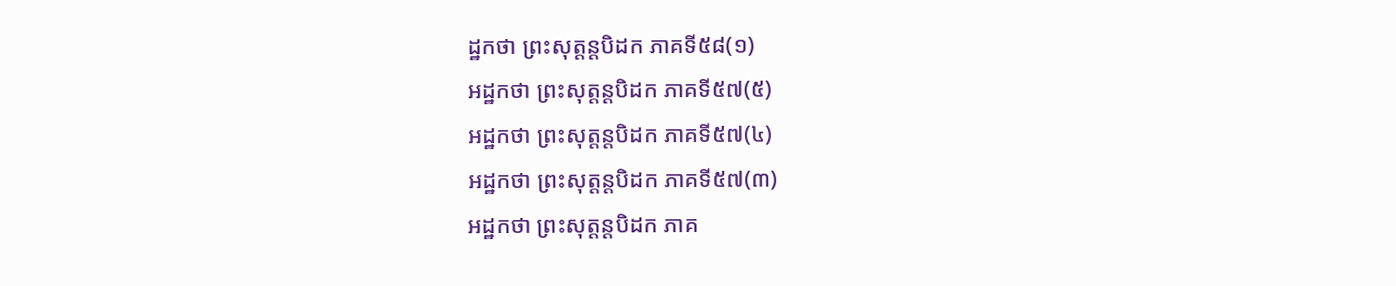ដ្ឋកថា ព្រះសុត្តន្តបិដក ភាគទី៥៨(១)
អដ្ឋកថា ព្រះសុត្តន្តបិដក ភាគទី៥៧(៥)
អដ្ឋកថា ព្រះសុត្តន្តបិដក ភាគទី៥៧(៤)
អដ្ឋកថា ព្រះសុត្តន្តបិដក ភាគទី៥៧(៣)
អដ្ឋកថា ព្រះសុត្តន្តបិដក ភាគ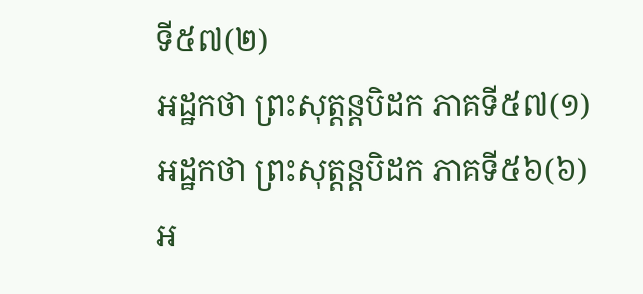ទី៥៧(២)
អដ្ឋកថា ព្រះសុត្តន្តបិដក ភាគទី៥៧(១)
អដ្ឋកថា ព្រះសុត្តន្តបិដក ភាគទី៥៦(៦)
អ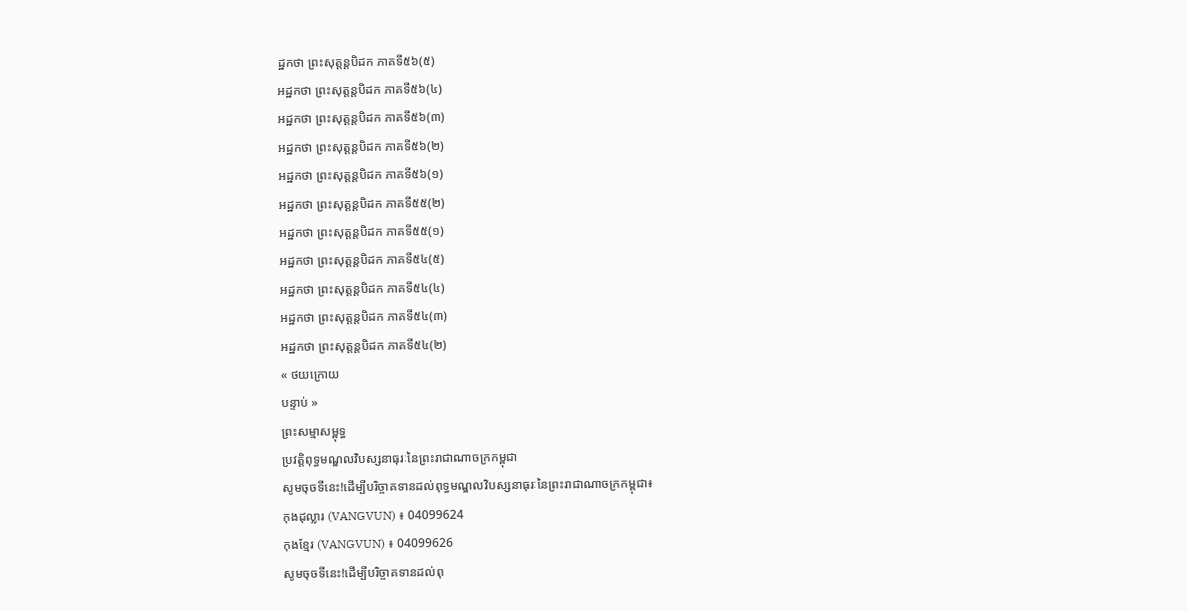ដ្ឋកថា ព្រះសុត្តន្តបិដក ភាគទី៥៦(៥)
អដ្ឋកថា ព្រះសុត្តន្តបិដក ភាគទី៥៦(៤)
អដ្ឋកថា ព្រះសុត្តន្តបិដក ភាគទី៥៦(៣)
អដ្ឋកថា ព្រះសុត្តន្តបិដក ភាគទី៥៦(២)
អដ្ឋកថា ព្រះសុត្តន្តបិដក ភាគទី៥៦(១)
អដ្ឋកថា ព្រះសុត្តន្តបិដក ភាគទី៥៥(២)
អដ្ឋកថា ព្រះសុត្តន្តបិដក ភាគទី៥៥(១)
អដ្ឋកថា ព្រះសុត្តន្តបិដក ភាគទី៥៤(៥)
អដ្ឋកថា ព្រះសុត្តន្តបិដក ភាគទី៥៤(៤)
អដ្ឋកថា ព្រះសុត្តន្តបិដក ភាគទី៥៤(៣)
អដ្ឋកថា ព្រះសុត្តន្តបិដក ភាគទី៥៤(២)
« ថយក្រោយ
បន្ទាប់ »
ព្រះសម្មាសម្ពុទ្ធ
ប្រវត្តិពុទ្ធមណ្ឌលវិបស្សនាធុរៈនៃព្រះរាជាណាចក្រកម្ពុជា
សូមចុចទីនេះ!ដើម្បីបរិច្ចាគទានដល់ពុទ្ធមណ្ឌលវិបស្សនាធុរៈនៃព្រះរាជាណាចក្រកម្ពុជា៖
កុងដុល្លារ (VANGVUN) ៖ 04099624
កុងខ្មែរ (VANGVUN) ៖ 04099626
សូមចុចទីនេះ!ដើម្បីបរិច្ចាគទានដល់ពុ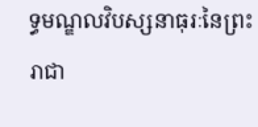ទ្ធមណ្ឌលវិបស្សនាធុរៈនៃព្រះរាជា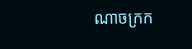ណាចក្រក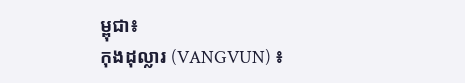ម្ពុជា៖
កុងដុល្លារ (VANGVUN) ៖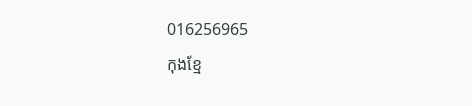016256965
កុងខ្មែ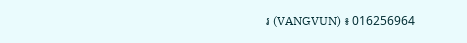រ (VANGVUN) ៖ 016256964